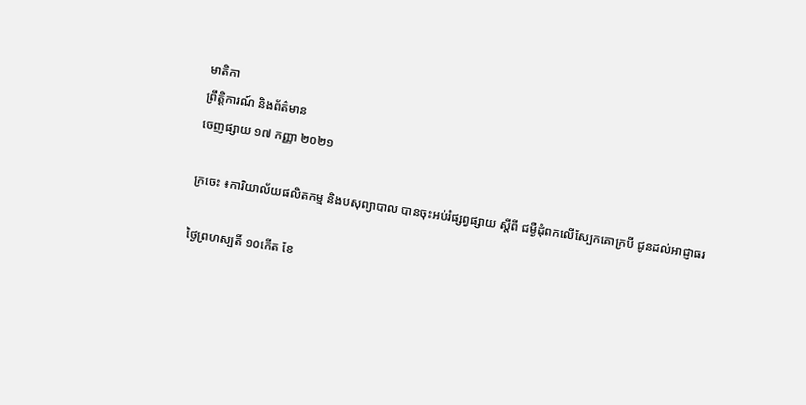មាតិកា
ព្រឹត្តិការណ៍ និងព័ត៌មាន
ចេញផ្សាយ ១៧ កញ្ញា ២០២១

ក្រចេះ ៖ការិយាល័យផលិតកម្ម និងបសុព្យាបាល បានចុះអប់រំផ្សព្វផ្សាយ ស្តីពី ជម្ងឺដុំពកលើស្បែកគោក្របី ជូនដល់អាជ្ញាធរ

ថ្ងៃព្រហស្បតិ៍ ១០កើត ខែ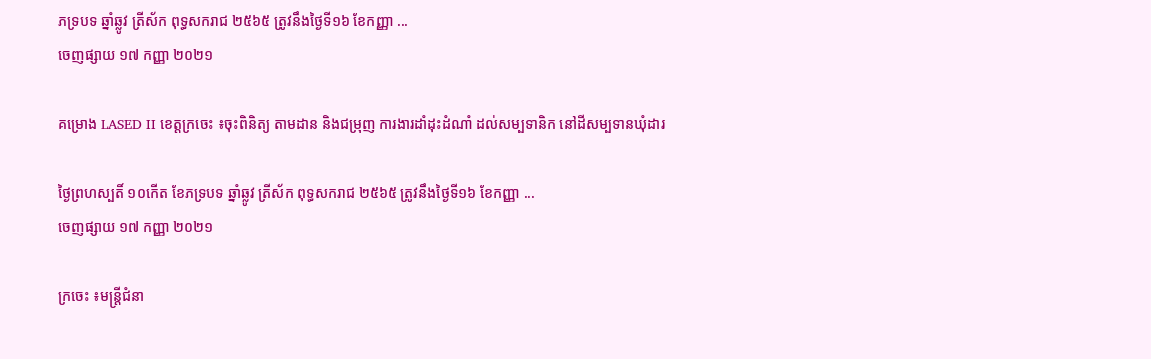ភទ្របទ ឆ្នាំឆ្លូវ ត្រីស័ក ពុទ្ធសករាជ ២៥៦៥ ត្រូវនឹងថ្ងៃទី១៦ ខែកញ្ញា ...
ចេញផ្សាយ ១៧ កញ្ញា ២០២១

គម្រោង LASED II ខេត្តក្រចេះ ៖ចុះពិនិត្យ តាមដាន និងជម្រុញ ការងារដាំដុះដំណាំ ដល់សម្បទានិក នៅដីសម្បទានឃុំដារ

ថ្ងៃព្រហស្បតិ៍ ១០កើត ខែភទ្របទ ឆ្នាំឆ្លូវ ត្រីស័ក ពុទ្ធសករាជ ២៥៦៥ ត្រូវនឹងថ្ងៃទី១៦ ខែកញ្ញា ...
ចេញផ្សាយ ១៧ កញ្ញា ២០២១

ក្រចេះ ៖មន្រ្តីជំនា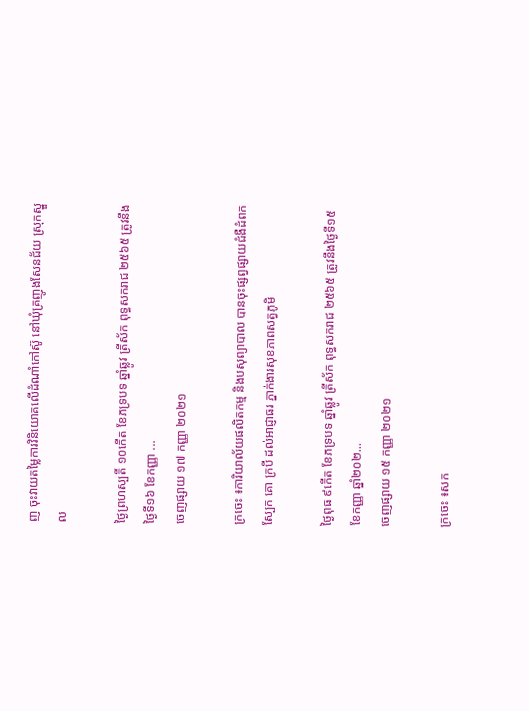ញ ចុះវាយតម្លៃការវិនិយោគលើដំណាំកៅស៊ូ នៅឃុំគ្រញូងសែនជ័យ ស្រុកស្នួល

ថ្ងៃព្រហស្បតិ៍ ១០កើត ខែភទ្របទ ឆ្នាំឆ្លូវ ត្រីស័ក ពុទ្ធសករាជ ២៥៦៥ ត្រូវនឹងថ្ងៃទី១៦ ខែកញ្ញា ...
ចេញផ្សាយ ១៧ កញ្ញា ២០២១

ក្រចេះ ៖ការិយាល័យផលិតកម្ម និងបសុព្យាបាល បានចុះផ្សព្វផ្សាយជំងឺដំពកស្បែក គោ ក្របី ដល់អាជ្ញាធរ ភ្នាក់ងារសុខភាពសត្វភូមិ

ថ្ងៃពុធ ៩កើត ខែភទ្របទ ឆ្នាំឆ្លូវ ត្រីស័ក ពុទ្ធសករាជ ២៥៦៥ ត្រូវនឹងថ្ងៃទី១៥ ខែកញ្ញា ឆ្នាំ២០២...
ចេញផ្សាយ ១៥ កញ្ញា ២០២១

ក្រចេះ ៖សក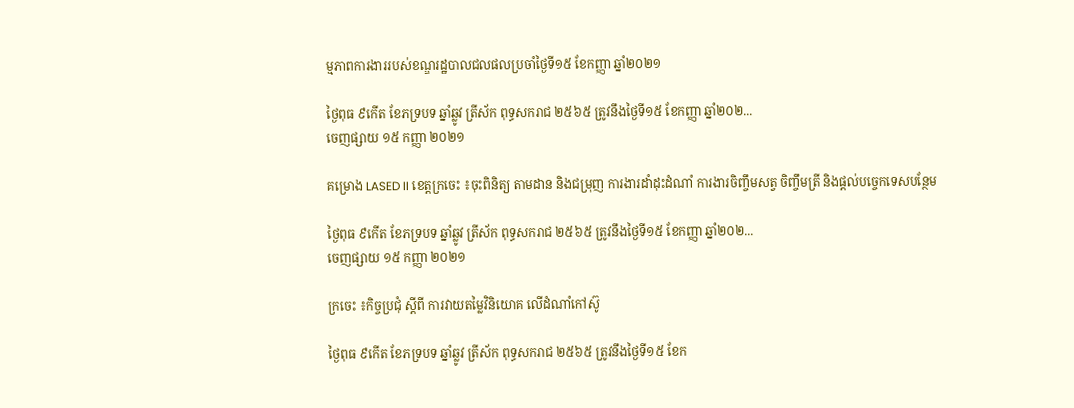ម្មភាពការងាររបស់ខណ្ឌរដ្ឋបាលជលផលប្រចាំថ្ងៃទី១៥ ខែកញ្ញា ឆ្នាំ២០២១

ថ្ងៃពុធ ៩កើត ខែភទ្របទ ឆ្នាំឆ្លូវ ត្រីស័ក ពុទ្ធសករាជ ២៥៦៥ ត្រូវនឹងថ្ងៃទី១៥ ខែកញ្ញា ឆ្នាំ២០២...
ចេញផ្សាយ ១៥ កញ្ញា ២០២១

គម្រោង LASED II ខេត្តក្រចេះ ៖ចុះពិនិត្យ តាមដាន និងជម្រុញ ការងារដាំដុះដំណាំ ការងារចិញ្ចឹមសត្វ ចិញ្ចឹមត្រី និងផ្ដល់បច្ចេកទេសបន្ថែម

ថ្ងៃពុធ ៩កើត ខែភទ្របទ ឆ្នាំឆ្លូវ ត្រីស័ក ពុទ្ធសករាជ ២៥៦៥ ត្រូវនឹងថ្ងៃទី១៥ ខែកញ្ញា ឆ្នាំ២០២...
ចេញផ្សាយ ១៥ កញ្ញា ២០២១

ក្រចេះ ៖កិច្ចប្រជុំ ស្តីពី ការវាយតម្លៃវិនិយោគ លើដំណាំកៅស៊ូ

ថ្ងៃពុធ ៩កើត ខែភទ្របទ ឆ្នាំឆ្លូវ ត្រីស័ក ពុទ្ធសករាជ ២៥៦៥ ត្រូវនឹងថ្ងៃទី១៥ ខែក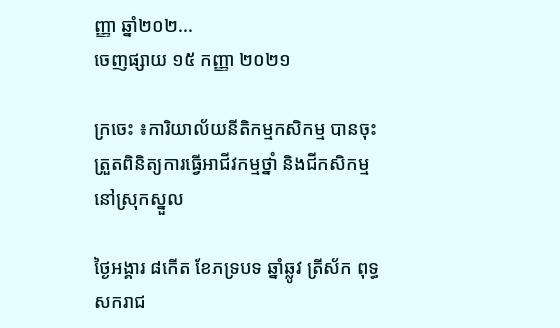ញ្ញា ឆ្នាំ២០២...
ចេញផ្សាយ ១៥ កញ្ញា ២០២១

ក្រចេះ ៖ការិយាល័យនីតិកម្មកសិកម្ម បានចុះត្រួតពិនិត្យការធ្វើអាជីវកម្មថ្នាំ និងជីកសិកម្ម នៅស្រុកស្នួល

ថ្ងៃអង្គារ ៨កើត ខែភទ្របទ ឆ្នាំឆ្លូវ ត្រីស័ក ពុទ្ធសករាជ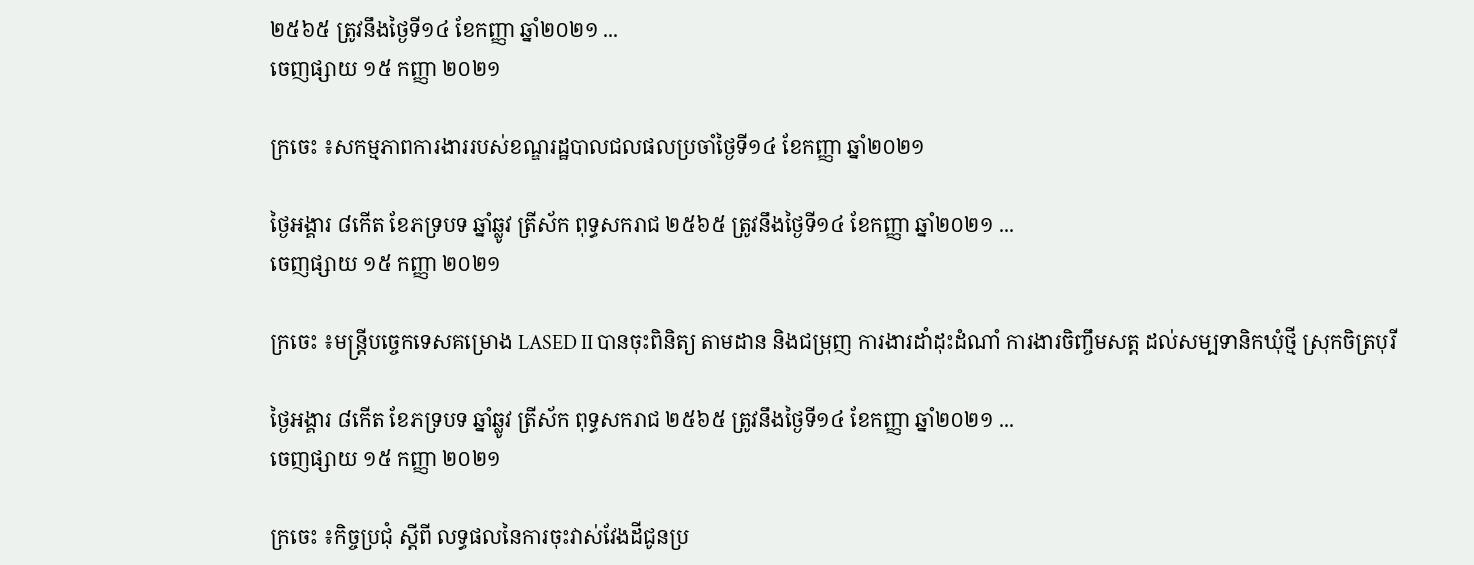២៥៦៥ ត្រូវនឹងថ្ងៃទី១៤ ខែកញ្ញា ឆ្នាំ២០២១ ...
ចេញផ្សាយ ១៥ កញ្ញា ២០២១

ក្រចេះ ៖សកម្មភាពការងាររបស់ខណ្ឌរដ្ឋបាលជលផលប្រចាំថ្ងៃទី១៤ ខែកញ្ញា ឆ្នាំ២០២១

ថ្ងៃអង្គារ ៨កើត ខែភទ្របទ ឆ្នាំឆ្លូវ ត្រីស័ក ពុទ្ធសករាជ ២៥៦៥ ត្រូវនឹងថ្ងៃទី១៤ ខែកញ្ញា ឆ្នាំ២០២១ ...
ចេញផ្សាយ ១៥ កញ្ញា ២០២១

ក្រចេះ ៖មន្រ្តីបច្ចេកទេសគម្រោង LASED II បានចុះពិនិត្យ តាមដាន និងជម្រុញ ការងារដាំដុះដំណាំ ការងារចិញ្ចឹមសត្ត ដល់សម្បទានិកឃុំថ្មី ស្រុកចិត្របុរី

ថ្ងៃអង្គារ ៨កើត ខែភទ្របទ ឆ្នាំឆ្លូវ ត្រីស័ក ពុទ្ធសករាជ ២៥៦៥ ត្រូវនឹងថ្ងៃទី១៤ ខែកញ្ញា ឆ្នាំ២០២១ ...
ចេញផ្សាយ ១៥ កញ្ញា ២០២១

ក្រចេះ ៖កិច្ចប្រជុំ ស្តីពី លទ្ធផលនៃការចុះវាស់វែងដីជូនប្រ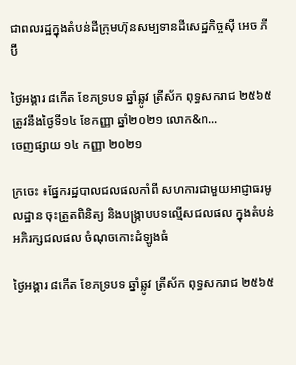ជាពលរដ្ឋក្នុងតំបន់ដីក្រុមហ៊ុនសម្បទានដីសេដ្ឋកិច្ចស៊ី អេច ភី ប៊ី

ថ្ងៃអង្គារ ៨កើត ខែភទ្របទ ឆ្នាំឆ្លូវ ត្រីស័ក ពុទ្ធសករាជ ២៥៦៥ ត្រូវនឹងថ្ងៃទី១៤ ខែកញ្ញា ឆ្នាំ២០២១ លោក&n...
ចេញផ្សាយ ១៤ កញ្ញា ២០២១

ក្រចេះ ៖ផ្នែករដ្ឋបាលជលផលកាំពី សហការជាមួយអាជ្ញាធរមូលដ្ឋាន ចុះត្រួតពិនិត្យ និងបង្រ្កាបបទល្មើសជលផល ក្នុងតំបន់អភិរក្សជលផល ចំណុចកោះដំឡូងធំ

ថ្ងៃអង្គារ ៨កើត ខែភទ្របទ ឆ្នាំឆ្លូវ ត្រីស័ក ពុទ្ធសករាជ ២៥៦៥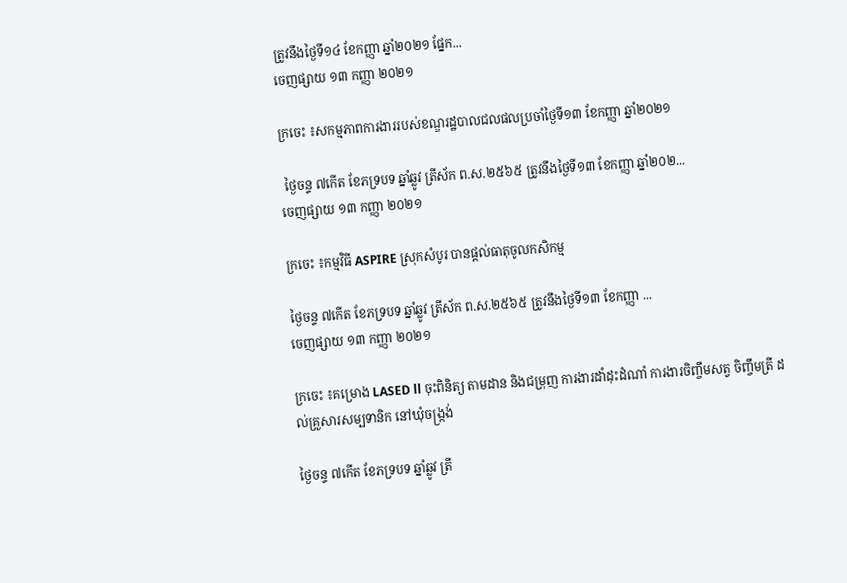ត្រូវនឹងថ្ងៃទី១៤ ខែកញ្ញា ឆ្នាំ២០២១ ផ្នែក...
ចេញផ្សាយ ១៣ កញ្ញា ២០២១

ក្រចេះ ៖សកម្មភាពការងាររបស់ខណ្ឌរដ្ឋបាលជលផលប្រចាំថ្ងៃទី១៣ ខែកញ្ញា ឆ្នាំ២០២១

 ថ្ងៃចន្ទ ៧កើត ខែភទ្របទ ឆ្នាំឆ្លូវ ត្រីស័ក ព.ស.២៥៦៥ ត្រូវនឹងថ្ងៃទី១៣ ខែកញ្ញា ឆ្នាំ២០២...
ចេញផ្សាយ ១៣ កញ្ញា ២០២១

ក្រចេះ ៖កម្មវិធី ASPIRE ស្រុកសំបូរ បានផ្តល់ធាតុចូលកសិកម្ម

ថ្ងៃចន្ទ ៧កើត ខែភទ្របទ ឆ្នាំឆ្លូវ ត្រីស័ក ព.ស.២៥៦៥ ត្រូវនឹងថ្ងៃទី១៣ ខែកញ្ញា ...
ចេញផ្សាយ ១៣ កញ្ញា ២០២១

ក្រចេះ ៖គម្រោង LASED ll ចុះពិនិត្យ តាមដាន និងជម្រុញ ការងារដាំដុះដំណាំ ការងារចិញ្ចឹមសត្វ ចិញ្ចឹមត្រី ដល់គ្រួសារសម្បទានិក នៅឃុំចង្រ្កង់

ថ្ងៃចន្ទ ៧កើត ខែភទ្របទ ឆ្នាំឆ្លូវ ត្រី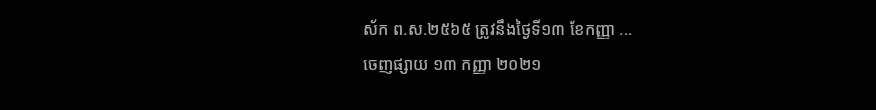ស័ក ព.ស.២៥៦៥ ត្រូវនឹងថ្ងៃទី១៣ ខែកញ្ញា ...
ចេញផ្សាយ ១៣ កញ្ញា ២០២១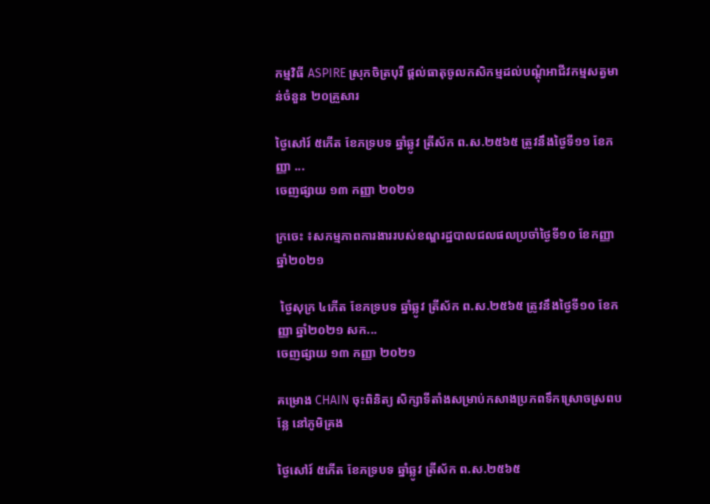កម្មវិធី ASPIRE ស្រុកចិត្របុរី ផ្តល់ធាតុចូលកសិកម្មដល់បណ្តុំអាជីវកម្មសត្វមាន់ចំនួន ២០គ្រួសារ

ថ្ងៃសៅរ៍ ៥កើត ខែភទ្របទ ឆ្នាំឆ្លូវ ត្រីស័ក ព.ស.២៥៦៥ ត្រូវនឹងថ្ងៃទី១១ ខែកញ្ញា ...
ចេញផ្សាយ ១៣ កញ្ញា ២០២១

ក្រចេះ ៖សកម្មភាពការងាររបស់ខណ្ឌរដ្ឋបាលជលផលប្រចាំថ្ងៃទី១០ ខែកញ្ញា ឆ្នាំ២០២១

 ថ្ងៃសុក្រ ៤កើត ខែភទ្របទ ឆ្នាំឆ្លូវ ត្រីស័ក ព.ស.២៥៦៥ ត្រូវនឹងថ្ងៃទី១០ ខែកញ្ញា ឆ្នាំ២០២១ សក...
ចេញផ្សាយ ១៣ កញ្ញា ២០២១

គម្រោង CHAIN ចុះពិនិត្យ សិក្សាទីតាំងសម្រាប់កសាងប្រភពទឹកស្រោចស្រពបន្លែ នៅភូមិគ្រង

ថ្ងៃសៅរ៍ ៥កើត ខែភទ្របទ ឆ្នាំឆ្លូវ ត្រីស័ក ព.ស.២៥៦៥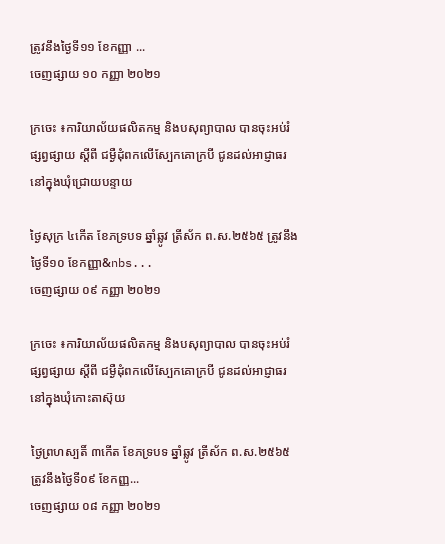ត្រូវនឹងថ្ងៃទី១១ ខែកញ្ញា ...
ចេញផ្សាយ ១០ កញ្ញា ២០២១

ក្រចេះ ៖ការិយាល័យផលិតកម្ម និងបសុព្យាបាល បានចុះអប់រំផ្សព្វផ្សាយ ស្តីពី ជម្ងឺដុំពកលើស្បែកគោក្របី ជូនដល់អាជ្ញាធរ នៅក្នុងឃុំជ្រោយបន្ទាយ

ថ្ងៃសុក្រ ៤កើត ខែភទ្របទ ឆ្នាំឆ្លូវ ត្រីស័ក ព.ស.២៥៦៥ ត្រូវនឹងថ្ងៃទី១០ ខែកញ្ញា&nbs...
ចេញផ្សាយ ០៩ កញ្ញា ២០២១

ក្រចេះ ៖ការិយាល័យផលិតកម្ម និងបសុព្យាបាល បានចុះអប់រំផ្សព្វផ្សាយ ស្តីពី ជម្ងឺដុំពកលើស្បែកគោក្របី ជូនដល់អាជ្ញាធរ នៅក្នុងឃុំកោះតាស៊ុយ

ថ្ងៃព្រហស្បតិ៍ ៣កើត ខែភទ្របទ ឆ្នាំឆ្លូវ ត្រីស័ក ព.ស.២៥៦៥ ត្រូវនឹងថ្ងៃទី០៩ ខែកញ្ញ...
ចេញផ្សាយ ០៨ កញ្ញា ២០២១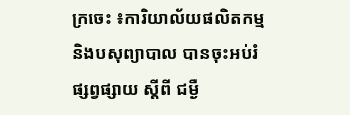ក្រចេះ ៖ការិយាល័យផលិតកម្ម និងបសុព្យាបាល បានចុះអប់រំផ្សព្វផ្សាយ ស្តីពី ជម្ងឺ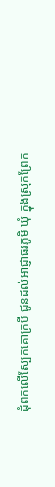ដុំពកលើស្បែកគោក្របី ជូនដល់អាជ្ញាធរភូមិ ឃុំ ក្នុងស្រុកព្រែក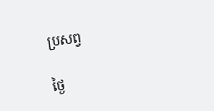ប្រសព្វ

ថ្ងៃ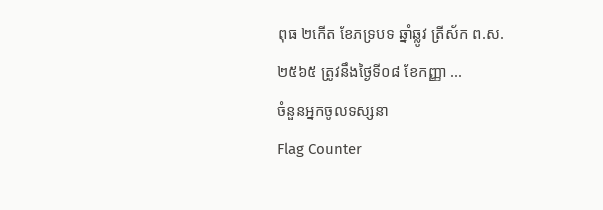ពុធ ២កើត ខែភទ្របទ ឆ្នាំឆ្លូវ ត្រីស័ក ព.ស.២៥៦៥ ត្រូវនឹងថ្ងៃទី០៨ ខែកញ្ញា ...
ចំនួនអ្នកចូលទស្សនា
Flag Counter